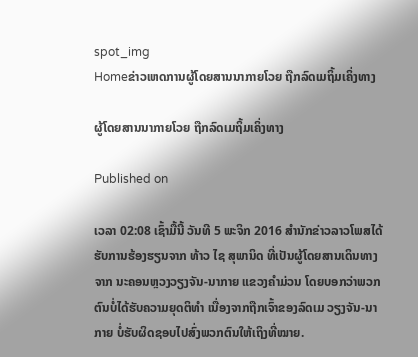spot_img
Homeຂ່າວເຫດການຜູ້ໂດຍສານນາກາຍໂວຍ ຖືກລົດເມຖິ້ມເຄິ່ງທາງ

ຜູ້ໂດຍສານນາກາຍໂວຍ ຖືກລົດເມຖິ້ມເຄິ່ງທາງ

Published on

ເວລາ 02:08 ເຊົ້າມື້ນີ້ ວັນທີ 5 ພະຈິກ 2016 ສຳນັກຂ່າວລາວໂພສໄດ້ຮັບການຮ້ອງຮຽນຈາກ ທ້າວ ໄຊ ສຸພານິດ ທີ່ເປັນຜູ້ໂດຍສານເດິນທາງຈາກ ນະຄອນຫຼວງວຽງຈັນ-ນາກາຍ ແຂວງຄຳມ່ວນ ໂດຍບອກວ່າພວກຕົນບໍ່ໄດ້ຮັບຄວາມຍຸດຕິທຳ ເນື່ອງຈາກຖືກເຈົ້າຂອງລົດເມ ວຽງຈັນ-ນາກາຍ ບໍ່ຮັບຜິດຊອບໄປສົ່ງພວກຕົນໃຫ້ເຖິງທີ່ໝາຍ.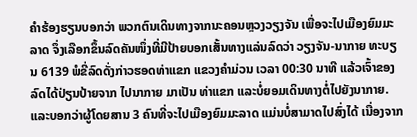ຄຳຮ້ອງຮຽນບອກວ່າ ພວກຕົນເດິນທາງຈາກນະຄອນຫຼວງວຽງຈັນ ເພື່ອຈະໄປເມືອງຍົມມະລາດ ຈຶ່ງເລືອກຂຶ້ນລົດຄັນໜຶ່ງທີ່ມີປ້າຍບອກເສັ້ນທາງແລ່ນລົດວ່າ ວຽງຈັນ-ນາກາຍ ທະບຽນ 6139 ພໍຂີ່ລົດດັ່ງກ່າວຮອດທ່າແຂກ ແຂວງຄຳມ່ວນ ເວລາ 00:30 ນາທີ ແລ້ວເຈົ້າຂອງລົດໄດ້ປ່ຽນປ້າຍຈາກ ໄປນາກາຍ ມາເປັນ ທ່າແຂກ ແລະບໍ່ຍອມເດິນທາງຕໍ່ໄປຍັງນາກາຍ. ແລະບອກວ່າຜູ້ໂດຍສານ 3 ຄົນທີ່ຈະໄປເມືອງຍົມມະລາດ ແມ່ນບໍ່ສາມາດໄປສົ່ງໄດ້ ເນື່ອງຈາກ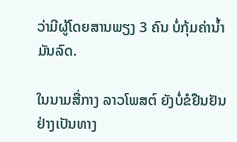ວ່າມີຜູ້ໂດຍສານພຽງ 3 ຄົນ ບໍ່ກຸ້ມຄ່ານ້ຳມັນລົດ.

ໃນນາມສື່ກາງ ລາວໂພສຕ໌ ຍັງບໍ່ຂໍຢືນຢັນຢ່າງເປັນທາງ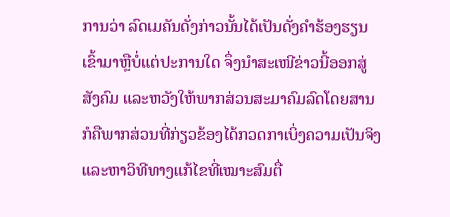ການວ່າ ລົດເມຄັນດັ່ງກ່າວນັ້ນໄດ້ເປັນດັ່ງຄຳຮ້ອງຮຽນເຂົ້າມາຫຼືບໍ່ແຕ່ປະການໃດ ຈຶ່ງນຳສະເໜີຂ່າວນີ້ອອກສູ່ສັງຄົມ ແລະຫວັງໃຫ້ພາກສ່ວນສະມາຄົມລົດໂດຍສານ ກໍຄືພາກສ່ວນທີ່ກ່ຽວຂ້ອງໄດ້ກວດກາເບິ່ງຄວາມເປັນຈິງ ແລະຫາວິທີທາງແກ້ໄຂທີ່ເໝາະສົມຕື່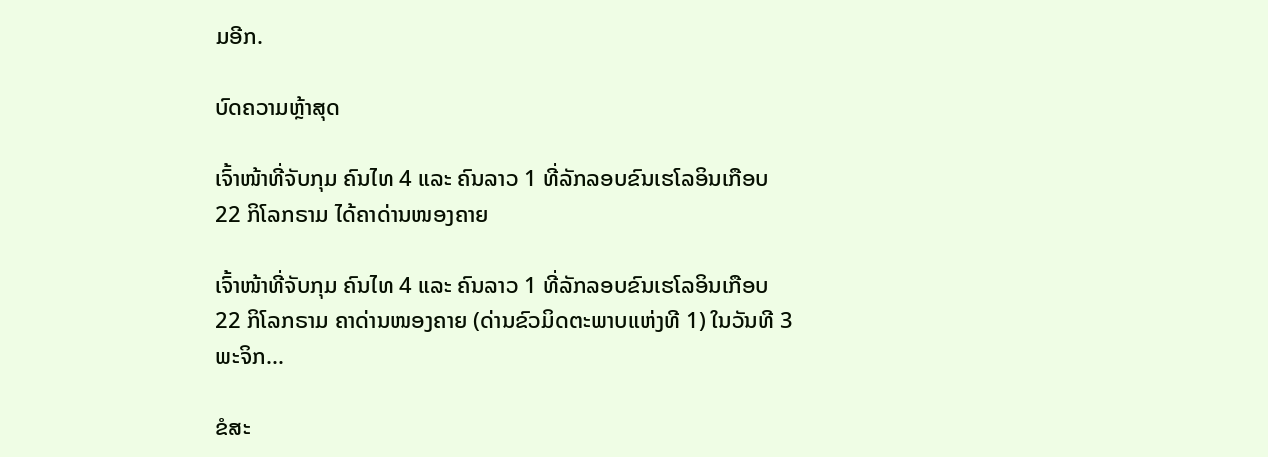ມອີກ.

ບົດຄວາມຫຼ້າສຸດ

ເຈົ້າໜ້າທີ່ຈັບກຸມ ຄົນໄທ 4 ແລະ ຄົນລາວ 1 ທີ່ລັກລອບຂົນເຮໂລອິນເກືອບ 22 ກິໂລກຣາມ ໄດ້ຄາດ່ານໜອງຄາຍ

ເຈົ້າໜ້າທີ່ຈັບກຸມ ຄົນໄທ 4 ແລະ ຄົນລາວ 1 ທີ່ລັກລອບຂົນເຮໂລອິນເກືອບ 22 ກິໂລກຣາມ ຄາດ່ານໜອງຄາຍ (ດ່ານຂົວມິດຕະພາບແຫ່ງທີ 1) ໃນວັນທີ 3 ພະຈິກ...

ຂໍສະ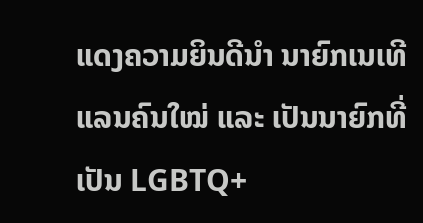ແດງຄວາມຍິນດີນຳ ນາຍົກເນເທີແລນຄົນໃໝ່ ແລະ ເປັນນາຍົກທີ່ເປັນ LGBTQ+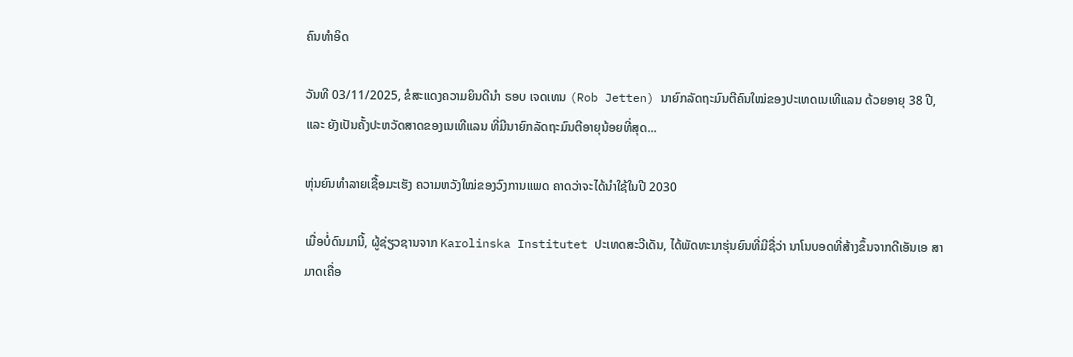ຄົນທຳອິດ

ວັນທີ 03/11/2025, ຂໍສະແດງຄວາມຍິນດີນຳ ຣອບ ເຈດເທນ (Rob Jetten) ນາຍົກລັດຖະມົນຕີຄົນໃໝ່ຂອງປະເທດເນເທີແລນ ດ້ວຍອາຍຸ 38 ປີ, ແລະ ຍັງເປັນຄັ້ງປະຫວັດສາດຂອງເນເທີແລນ ທີ່ມີນາຍົກລັດຖະມົນຕີອາຍຸນ້ອຍທີ່ສຸດ...

ຫຸ່ນຍົນທຳລາຍເຊື້ອມະເຮັງ ຄວາມຫວັງໃໝ່ຂອງວົງການແພດ ຄາດວ່າຈະໄດ້ນໍາໃຊ້ໃນປີ 2030

ເມື່ອບໍ່ດົນມານີ້, ຜູ້ຊ່ຽວຊານຈາກ Karolinska Institutet ປະເທດສະວີເດັນ, ໄດ້ພັດທະນາຮຸ່ນຍົນທີ່ມີຊື່ວ່າ ນາໂນບອດທີ່ສ້າງຂຶ້ນຈາກດີເອັນເອ ສາມາດເຄື່ອ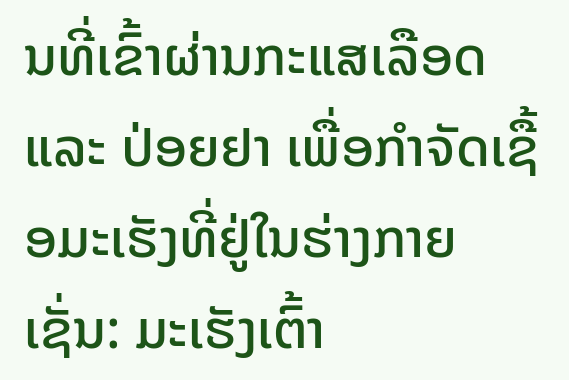ນທີ່ເຂົ້າຜ່ານກະແສເລືອດ ແລະ ປ່ອຍຢາ ເພື່ອກຳຈັດເຊື້ອມະເຮັງທີ່ຢູ່ໃນຮ່າງກາຍ ເຊັ່ນ: ມະເຮັງເຕົ້າ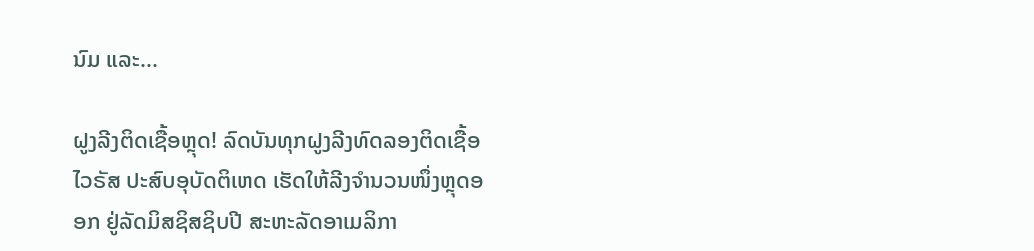ນົມ ແລະ...

ຝູງລີງຕິດເຊື້ອຫຼຸດ! ລົດບັນທຸກຝູງລີງທົດລອງຕິດເຊື້ອໄວຣັສ ປະສົບອຸບັດຕິເຫດ ເຮັດໃຫ້ລີງຈຳນວນໜຶ່ງຫຼຸດອອກ ຢູ່ລັດມິສຊິສຊິບປີ ສະຫະລັດອາເມລິກາ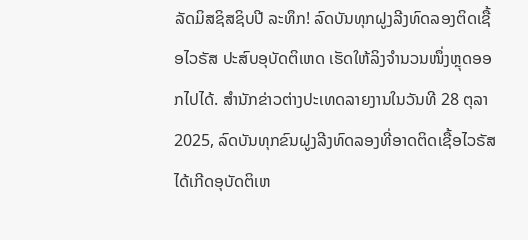ລັດມິສຊິສຊິບປີ ລະທຶກ! ລົດບັນທຸກຝູງລີງທົດລອງຕິດເຊື້ອໄວຣັສ ປະສົບອຸບັດຕິເຫດ ເຮັດໃຫ້ລິງຈຳນວນໜຶ່ງຫຼຸດອອກໄປໄດ້. ສຳນັກຂ່າວຕ່າງປະເທດລາຍງານໃນວັນທີ 28 ຕຸລາ 2025, ລົດບັນທຸກຂົນຝູງລີງທົດລອງທີ່ອາດຕິດເຊື້ອໄວຣັສ ໄດ້ເກີດອຸບັດຕິເຫ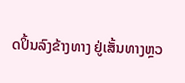ດປິ້ນລົງຂ້າງທາງ ຢູ່ເສັ້ນທາງຫຼວ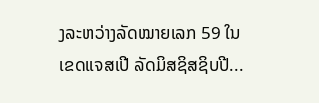ງລະຫວ່າງລັດໝາຍເລກ 59 ໃນເຂດແຈສເປີ ລັດມິສຊິສຊິບປີ...